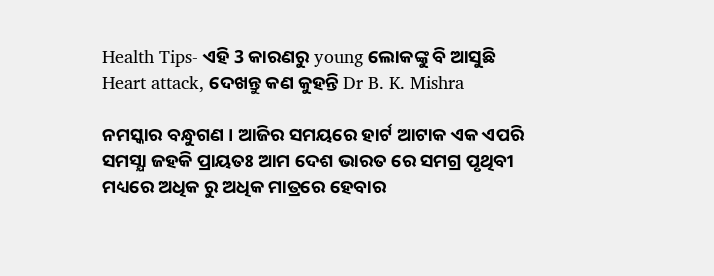Health Tips- ଏହି 3 କାରଣରୁ young ଲୋକଙ୍କୁ ବି ଆସୁଛି Heart attack, ଦେଖନ୍ତୁ କଣ କୁହନ୍ତି Dr B. K. Mishra

ନମସ୍କାର ବନ୍ଧୁଗଣ । ଆଜିର ସମୟରେ ହାର୍ଟ ଆଟାକ ଏକ ଏପରି ସମସ୍ଯା ଜହକି ପ୍ରାୟତଃ ଆମ ଦେଶ ଭାରତ ରେ ସମଗ୍ର ପୃଥିବୀ ମଧ୍ୟରେ ଅଧିକ ରୁ ଅଧିକ ମାତ୍ରରେ ହେବାର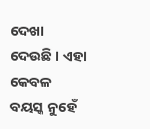ଦେଖା ଦେଉଛି । ଏହା କେବଳ ବୟସ୍କ ନୁହେଁ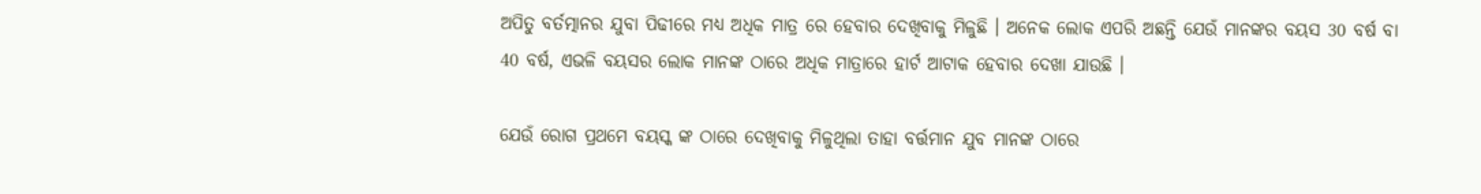ଅପିତୁ ବର୍ତତ୍ମାନର ଯୁବା ପିଢୀରେ ମଧ୍ୟ ଅଧିକ ମାତ୍ର ରେ ହେବାର ଦେଖିବାକୁ ମିଳୁଛି । ଅନେକ ଲୋକ ଏପରି ଅଛନ୍ତି ଯେଉଁ ମାନଙ୍କର ବୟସ 30 ବର୍ଷ ବା 40 ବର୍ଷ, ଏଭଳି ବୟସର ଲୋକ ମାନଙ୍କ ଠାରେ ଅଧିକ ମାତ୍ରାରେ ହାର୍ଟ ଆଟାକ ହେବାର ଦେଖା ଯାଉଛି ।

ଯେଉଁ ରୋଗ ପ୍ରଥମେ ବୟସ୍କ ଙ୍କ ଠାରେ ଦେଖିବାକୁ ମିଳୁଥିଲା ତାହା ବର୍ତ୍ତମାନ ଯୁବ ମାନଙ୍କ ଠାରେ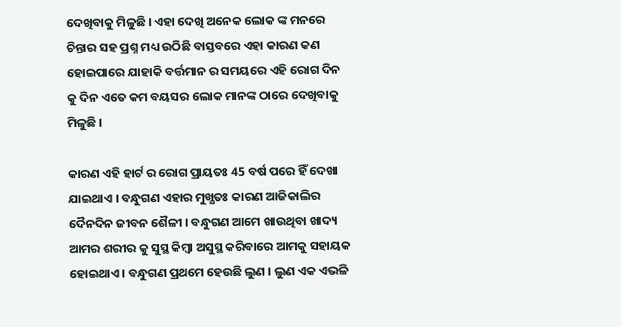ଦେଖିବାକୁ ମିଳୁଛି । ଏହା ଦେଖି ଅନେକ ଲୋକ ଙ୍କ ମନରେ ଚିନ୍ତାର ସହ ପ୍ରଶ୍ନ ମଧ୍ୟ ଉଠିଛି ବାସ୍ତବରେ ଏହା କାରଣ କଣ ହୋଇପାରେ ଯାହାକି ବର୍ତ୍ତମାନ ର ସମୟରେ ଏହି ରୋଗ ଦିନ କୁ ଦିନ ଏତେ କମ ବୟସର ଲୋକ ମାନଙ୍କ ଠାରେ ଦେଖିବାକୁ ମିଳୁଛି ।

କାରଣ ଏହି ହାର୍ଟ ର ରୋଗ ପ୍ରାୟତଃ 45 ବର୍ଷ ପରେ ହିଁ ଦେଖା ଯାଇଥାଏ । ବନ୍ଧୁଗଣ ଏହାର ମୁଖ୍ଯତଃ କାରଣ ଆଜିକାଲିର ଦୈନଦିନ ଜୀବନ ଶୈଳୀ । ବନ୍ଧୁଗଣ ଆମେ ଖାଉଥିବା ଖାଦ୍ୟ ଆମର ଶରୀର କୁ ସୁସ୍ଥ କିମ୍ବା ଅସୁସ୍ଥ କରିବାରେ ଆମକୁ ସହାୟକ ହୋଇଥାଏ । ବନ୍ଧୁଗଣ ପ୍ରଥମେ ହେଉଛି ଲୁଣ । ଲୁଣ ଏକ ଏଭଳି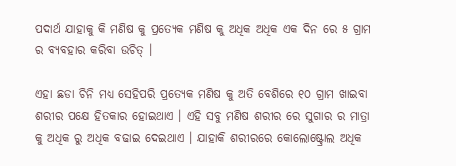ପଦାର୍ଥ ଯାହାକୁ କି ମଣିଷ କୁ ପ୍ରତ୍ଯେକ ମଣିଷ କୁ ଅଧିକ ଅଧିକ ଏକ ଦିନ ରେ ୫ ଗ୍ରାମ ର ବ୍ୟବହାର କରିବା ଉଚିତ୍ ।

ଏହା ଛଡା ଚିନି ମଧ୍ୟ ସେହିପରି ପ୍ରତ୍ଯେକ ମଣିଷ କୁ ଅତି ବେଶିରେ ୧୦ ଗ୍ରାମ ଖାଇବା ଶରୀର ପକ୍ଷେ ହିତକାର ହୋଇଥାଏ । ଏହି ସବୁ ମଣିଷ ଶରୀର ରେ ସୁଗାର ର ମାତ୍ରା କୁ ଅଧିକ ରୁ ଅଧିକ ବଢାଇ ଦେଇଥାଏ । ଯାହାକି ଶରୀରରେ କୋଲୋଷ୍ଟ୍ରୋଲ ଅଧିକ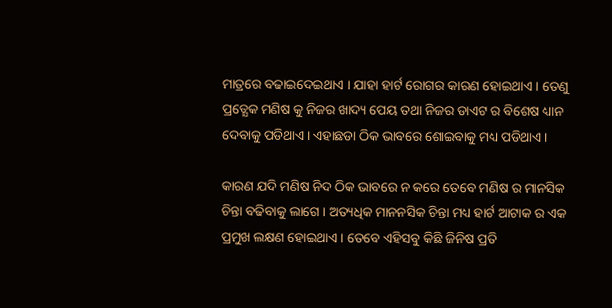ମାତ୍ରରେ ବଢାଇଦେଇଥାଏ । ଯାହା ହାର୍ଟ ରୋଗର କାରଣ ହୋଇଥାଏ । ତେଣୁ ପ୍ରତ୍ଯେକ ମଣିଷ କୁ ନିଜର ଖାଦ୍ୟ ପେୟ ତଥା ନିଜର ଡାଏଟ ର ବିଶେଷ ଧ୍ୟାନ ଦେବାକୁ ପଡିଥାଏ । ଏହାଛଡା ଠିକ ଭାବରେ ଶୋଇବାକୁ ମଧ୍ୟ ପଡିଥାଏ ।

କାରଣ ଯଦି ମଣିଷ ନିଦ ଠିକ ଭାବରେ ନ କରେ ତେବେ ମଣିଷ ର ମାନସିକ ଚିନ୍ତା ବଢିବାକୁ ଲାଗେ । ଅତ୍ୟଧିକ ମାନନସିକ ଚିନ୍ତା ମଧ୍ୟ ହାର୍ଟ ଆଟାକ ର ଏକ ପ୍ରମୁଖ ଲକ୍ଷଣ ହୋଇଥାଏ । ତେବେ ଏହିସବୁ କିଛି ଜିନିଷ ପ୍ରତି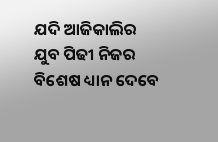ଯଦି ଆଜିକାଲିର ଯୁବ ପିଢୀ ନିଜର ବିଶେଷ ଧ୍ୟାନ ଦେବେ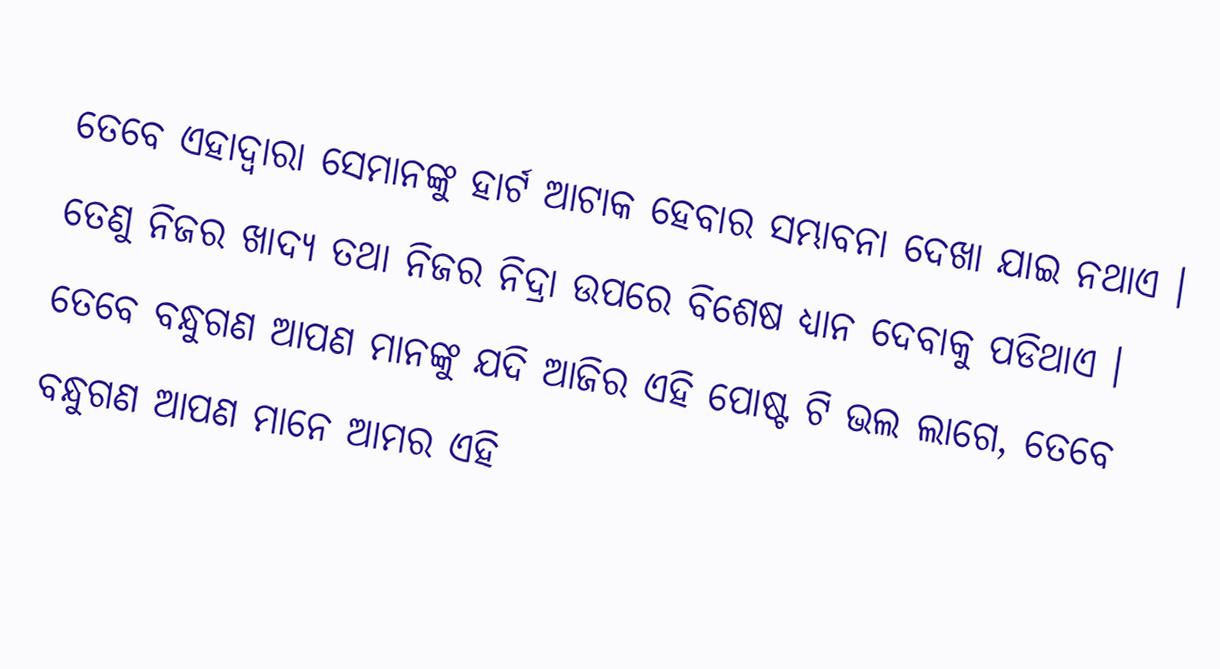ତେବେ ଏହାଦ୍ବାରା ସେମାନଙ୍କୁ ହାର୍ଟ ଆଟାକ ହେବାର ସମ୍ଭାବନା ଦେଖା ଯାଇ ନଥାଏ । ତେଣୁ ନିଜର ଖାଦ୍ୟ ତଥା ନିଜର ନିଦ୍ରା ଉପରେ ବିଶେଷ ଧ୍ୟାନ ଦେବାକୁ ପଡିଥାଏ । ତେବେ ବନ୍ଧୁଗଣ ଆପଣ ମାନଙ୍କୁ ଯଦି ଆଜିର ଏହି ପୋଷ୍ଟ ଟି ଭଲ ଲାଗେ, ତେବେ ବନ୍ଧୁଗଣ ଆପଣ ମାନେ ଆମର ଏହି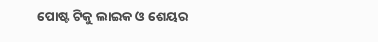ପୋଷ୍ଟ ଟିକୁ ଲାଇକ ଓ ଶେୟର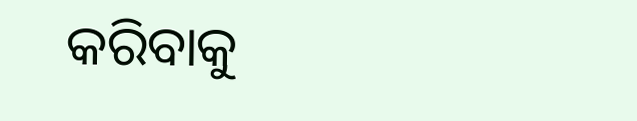କରିବାକୁ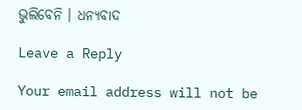ଭୁଲିବେନି । ଧନ୍ୟବାଦ

Leave a Reply

Your email address will not be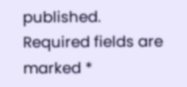published. Required fields are marked *